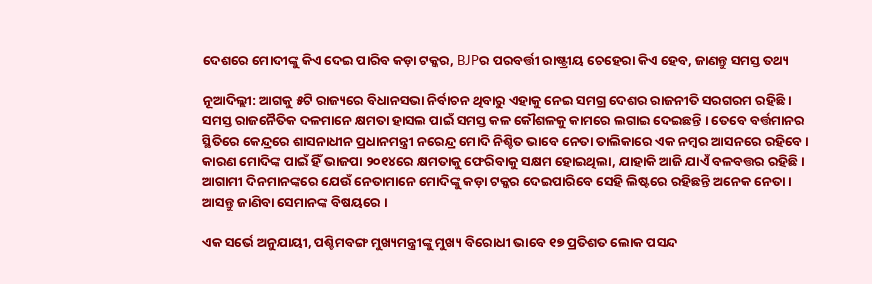ଦେଶରେ ମୋଦୀଙ୍କୁ କିଏ ଦେଇ ପାରିବ କଡ଼ା ଟକ୍କର, BJPର ପରବର୍ତ୍ତୀ ରାଷ୍ଟ୍ରୀୟ ଚେହେରା କିଏ ହେବ, ଜାଣନ୍ତୁ ସମସ୍ତ ତଥ୍ୟ

ନୂଆଦିଲ୍ଲୀ: ଆଗକୁ ୫ଟି ରାଜ୍ୟରେ ବିଧାନସଭା ନିର୍ବାଚନ ଥିବାରୁ ଏହାକୁ ନେଇ ସମଗ୍ର ଦେଶର ରାଜନୀତି ସରଗରମ ରହିଛି । ସମସ୍ତ ରାଜନୈତିକ ଦଳମାନେ କ୍ଷମତା ହାସଲ ପାଇଁ ସମସ୍ତ କଳ କୌଶଳକୁ କାମରେ ଲଗାଇ ଦେଇଛନ୍ତି । ତେବେ ବର୍ତ୍ତମାନର ସ୍ଥିତିରେ କେନ୍ଦ୍ରରେ ଶାସନାଧୀନ ପ୍ରଧାନମନ୍ତ୍ରୀ ନରେନ୍ଦ୍ର ମୋଦି ନିଶ୍ଚିତ ଭାବେ ନେତା ତାଲିକାରେ ଏକ ନମ୍ବର ଆସନରେ ରହିବେ । କାରଣ ମୋଦିଙ୍କ ପାଇଁ ହିଁ ଭାଜପା ୨୦୧୪ରେ କ୍ଷମତାକୁ ଫେରିବାକୁ ସକ୍ଷମ ହୋଇଥିଲା, ଯାହାକି ଆଜି ଯାଏଁ ବଳବତ୍ତର ରହିଛି । ଆଗାମୀ ଦିନମାନଙ୍କରେ ଯେଉଁ ନେତାମାନେ ମୋଦିଙ୍କୁ କଡ଼ା ଟକ୍କର ଦେଇପାରିବେ ସେହି ଲିଷ୍ଟରେ ରହିଛନ୍ତି ଅନେକ ନେତା । ଆସନ୍ତୁ ଜାଣିବା ସେମାନଙ୍କ ବିଷୟରେ ।

ଏକ ସର୍ଭେ ଅନୁଯାୟୀ, ପଶ୍ଚିମବଙ୍ଗ ମୁଖ୍ୟମନ୍ତ୍ରୀଙ୍କୁ ମୁଖ୍ୟ ବିରୋଧୀ ଭାବେ ୧୭ ପ୍ରତିଶତ ଲୋକ ପସନ୍ଦ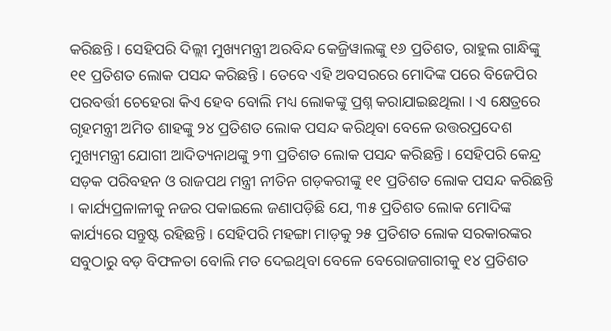କରିଛନ୍ତି । ସେହିପରି ଦିଲ୍ଲୀ ମୁଖ୍ୟମନ୍ତ୍ରୀ ଅରବିନ୍ଦ କେଜ୍ରିୱାଲଙ୍କୁ ୧୬ ପ୍ରତିଶତ, ରାହୁଲ ଗାନ୍ଧିଙ୍କୁ ୧୧ ପ୍ରତିଶତ ଲୋକ ପସନ୍ଦ କରିଛନ୍ତି । ତେବେ ଏହି ଅବସରରେ ମୋଦିଙ୍କ ପରେ ବିଜେପିର ପରବର୍ତ୍ତୀ ଚେହେରା କିଏ ହେବ ବୋଲି ମଧ୍ୟ ଲୋକଙ୍କୁ ପ୍ରଶ୍ନ କରାଯାଇଛଥିଲା । ଏ କ୍ଷେତ୍ରରେ ଗୃହମନ୍ତ୍ରୀ ଅମିତ ଶାହଙ୍କୁ ୨୪ ପ୍ରତିଶତ ଲୋକ ପସନ୍ଦ କରିଥିବା ବେଳେ ଉତ୍ତରପ୍ରଦେଶ ମୁଖ୍ୟମନ୍ତ୍ରୀ ଯୋଗୀ ଆଦିତ୍ୟନାଥଙ୍କୁ ୨୩ ପ୍ରତିଶତ ଲୋକ ପସନ୍ଦ କରିଛନ୍ତି । ସେହିପରି କେନ୍ଦ୍ର ସଡ଼କ ପରିବହନ ଓ ରାଜପଥ ମନ୍ତ୍ରୀ ନୀତିନ ଗଡ଼କରୀଙ୍କୁ ୧୧ ପ୍ରତିଶତ ଲୋକ ପସନ୍ଦ କରିଛନ୍ତି । କାର୍ଯ୍ୟପ୍ରଳାଳୀକୁ ନଜର ପକାଇଲେ ଜଣାପଡ଼ିଛି ଯେ, ୩୫ ପ୍ରତିଶତ ଲୋକ ମୋଦିଙ୍କ କାର୍ଯ୍ୟରେ ସନ୍ତୁଷ୍ଟ ରହିଛନ୍ତି । ସେହିପରି ମହଙ୍ଗା ମାଡ଼କୁ ୨୫ ପ୍ରତିଶତ ଲୋକ ସରକାରଙ୍କର ସବୁଠାରୁ ବଡ଼ ବିଫଳତା ବୋଲି ମତ ଦେଇଥିବା ବେଳେ ବେରୋଜଗାରୀକୁ ୧୪ ପ୍ରତିଶତ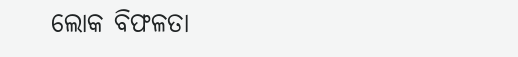ଲୋକ ବିଫଳତା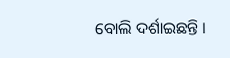ବୋଲି ଦର୍ଶାଇଛନ୍ତି ।